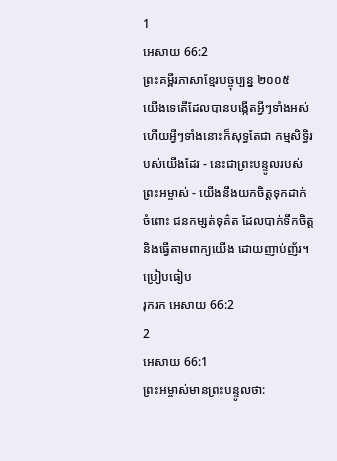1
អេសាយ 66:2
ព្រះគម្ពីរភាសាខ្មែរបច្ចុប្បន្ន ២០០៥
យើងទេតើដែលបានបង្កើតអ្វីៗទាំងអស់ ហើយអ្វីៗទាំងនោះក៏សុទ្ធតែជា កម្មសិទ្ធិរបស់យើងដែរ - នេះជាព្រះបន្ទូលរបស់ព្រះអម្ចាស់ - យើងនឹងយកចិត្តទុកដាក់ចំពោះ ជនកម្សត់ទុគ៌ត ដែលបាក់ទឹកចិត្ត និងធ្វើតាមពាក្យយើង ដោយញាប់ញ័រ។
ប្រៀបធៀប
រុករក អេសាយ 66:2
2
អេសាយ 66:1
ព្រះអម្ចាស់មានព្រះបន្ទូលថា: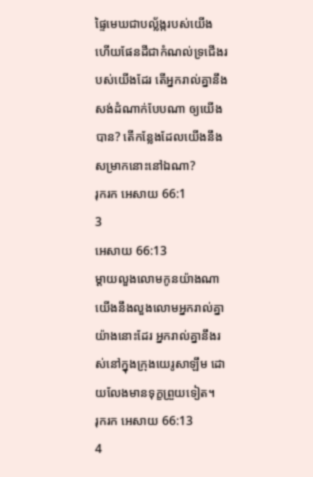ផ្ទៃមេឃជាបល្ល័ង្ករបស់យើង ហើយផែនដីជាកំណល់ទ្រជើងរបស់យើងដែរ តើអ្នករាល់គ្នានឹងសង់ដំណាក់បែបណា ឲ្យយើងបាន? តើកន្លែងដែលយើងនឹងសម្រាកនោះនៅឯណា?
រុករក អេសាយ 66:1
3
អេសាយ 66:13
ម្ដាយលួងលោមកូនយ៉ាងណា យើងនឹងលួងលោមអ្នករាល់គ្នាយ៉ាងនោះដែរ អ្នករាល់គ្នានឹងរស់នៅក្នុងក្រុងយេរូសាឡឹម ដោយលែងមានទុក្ខព្រួយទៀត។
រុករក អេសាយ 66:13
4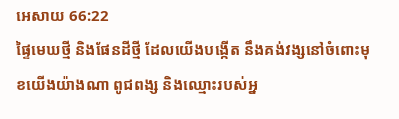អេសាយ 66:22
ផ្ទៃមេឃថ្មី និងផែនដីថ្មី ដែលយើងបង្កើត នឹងគង់វង្សនៅចំពោះមុខយើងយ៉ាងណា ពូជពង្ស និងឈ្មោះរបស់អ្ន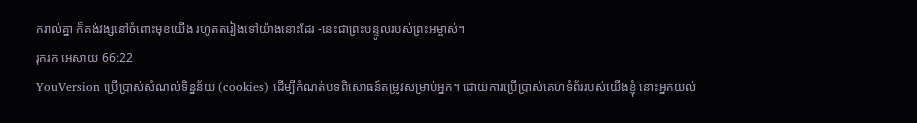ករាល់គ្នា ក៏គង់វង្សនៅចំពោះមុខយើង រហូតតរៀងទៅយ៉ាងនោះដែរ -នេះជាព្រះបន្ទូលរបស់ព្រះអម្ចាស់។
រុករក អេសាយ 66:22
YouVersion ប្រើប្រាស់សំណល់ទិន្នន័យ (cookies) ដើម្បីកំណត់បទពិសោធន៍តម្រូវសម្រាប់អ្នក។ ដោយការប្រើប្រាស់គេហទំព័ររបស់យើងខ្ញុំ នោះអ្នកយល់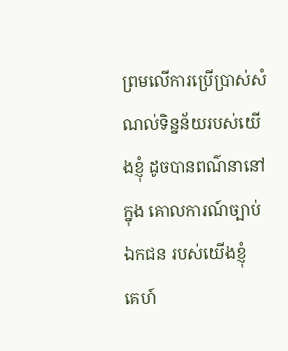ព្រមលើការប្រើប្រាស់សំណល់ទិន្នន័យរបស់យើងខ្ញុំ ដូចបានពណ៌នានៅក្នុង គោលការណ៍ច្បាប់ឯកជន របស់យើងខ្ញុំ
គេហ៍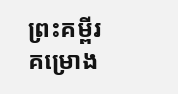ព្រះគម្ពីរ
គម្រោង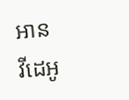អាន
វីដេអូ